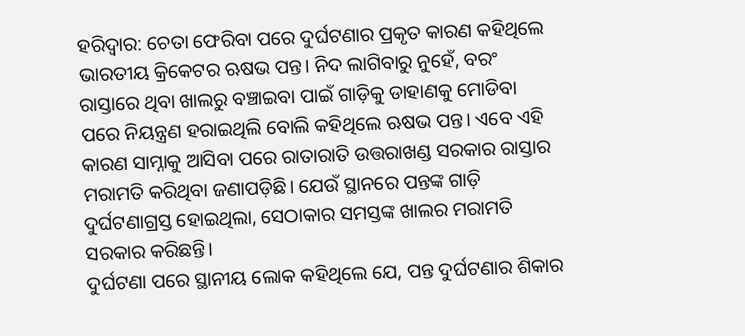ହରିଦ୍ବାର: ଚେତା ଫେରିବା ପରେ ଦୁର୍ଘଟଣାର ପ୍ରକୃତ କାରଣ କହିଥିଲେ ଭାରତୀୟ କ୍ରିକେଟର ଋଷଭ ପନ୍ତ। ନିଦ ଲାଗିବାରୁ ନୁହେଁ, ବରଂ ରାସ୍ତାରେ ଥିବା ଖାଲରୁ ବଞ୍ଚାଇବା ପାଇଁ ଗାଡ଼ିକୁ ଡାହାଣକୁ ମୋଡିବା ପରେ ନିୟନ୍ତ୍ରଣ ହରାଇଥିଲି ବୋଲି କହିଥିଲେ ଋଷଭ ପନ୍ତ। ଏବେ ଏହି କାରଣ ସାମ୍ନାକୁ ଆସିବା ପରେ ରାତାରାତି ଉତ୍ତରାଖଣ୍ଡ ସରକାର ରାସ୍ତାର ମରାମତି କରିଥିବା ଜଣାପଡ଼ିଛି। ଯେଉଁ ସ୍ଥାନରେ ପନ୍ତଙ୍କ ଗାଡ଼ି ଦୁର୍ଘଟଣାଗ୍ରସ୍ତ ହୋଇଥିଲା, ସେଠାକାର ସମସ୍ତଙ୍କ ଖାଲର ମରାମତି ସରକାର କରିଛନ୍ତି।
ଦୁର୍ଘଟଣା ପରେ ସ୍ଥାନୀୟ ଲୋକ କହିଥିଲେ ଯେ, ପନ୍ତ ଦୁର୍ଘଟଣାର ଶିକାର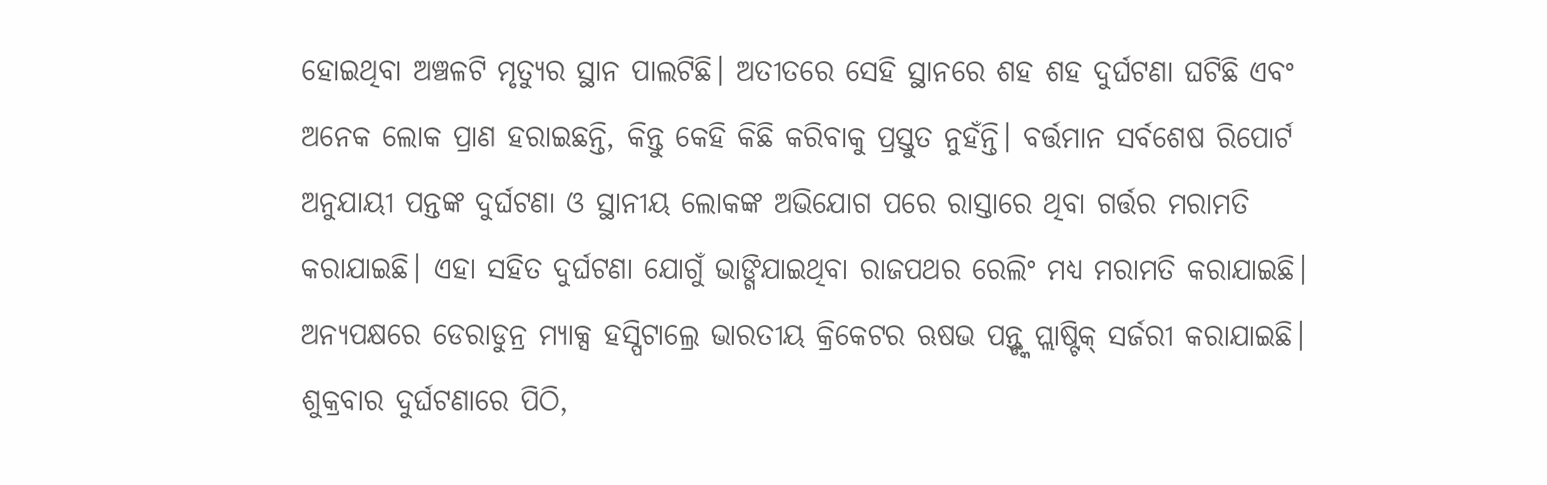ହୋଇଥିବା ଅଞ୍ଚଳଟି ମୃତ୍ୟୁର ସ୍ଥାନ ପାଲଟିଛି। ଅତୀତରେ ସେହି ସ୍ଥାନରେ ଶହ ଶହ ଦୁର୍ଘଟଣା ଘଟିଛି ଏବଂ ଅନେକ ଲୋକ ପ୍ରାଣ ହରାଇଛନ୍ତି, କିନ୍ତୁ କେହି କିଛି କରିବାକୁ ପ୍ରସ୍ତୁତ ନୁହଁନ୍ତି। ବର୍ତ୍ତମାନ ସର୍ବଶେଷ ରିପୋର୍ଟ ଅନୁଯାୟୀ ପନ୍ତଙ୍କ ଦୁର୍ଘଟଣା ଓ ସ୍ଥାନୀୟ ଲୋକଙ୍କ ଅଭିଯୋଗ ପରେ ରାସ୍ତାରେ ଥିବା ଗର୍ତ୍ତର ମରାମତି କରାଯାଇଛି। ଏହା ସହିତ ଦୁର୍ଘଟଣା ଯୋଗୁଁ ଭାଙ୍ଗିଯାଇଥିବା ରାଜପଥର ରେଲିଂ ମଧ୍ୟ ମରାମତି କରାଯାଇଛି।
ଅନ୍ୟପକ୍ଷରେ ଡେରାଡୁନ୍ର ମ୍ୟାକ୍ସ ହସ୍ପିଟାଲ୍ରେ ଭାରତୀୟ କ୍ରିକେଟର ଋଷଭ ପନ୍ତ୍ଙ୍କ ପ୍ଲାଷ୍ଟିକ୍ ସର୍ଜରୀ କରାଯାଇଛି। ଶୁକ୍ରବାର ଦୁର୍ଘଟଣାରେ ପିଠି,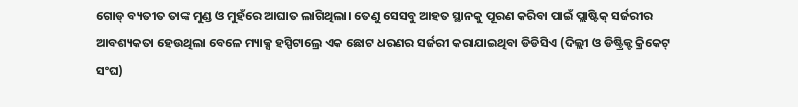ଗୋଡ୍ ବ୍ୟତୀତ ତାଙ୍କ ମୁଣ୍ଡ ଓ ମୁହଁରେ ଆଘାତ ଲାଗିଥିଲା। ତେଣୁ ସେସବୁ ଆହତ ସ୍ଥାନକୁ ପୂରଣ କରିବା ପାଇଁ ପ୍ଲାଷ୍ଟିକ୍ ସର୍ଜରୀର ଆବଶ୍ୟକତା ହେଉଥିଲା ବେଳେ ମ୍ୟାକ୍ସ ହସ୍ପିଟାଲ୍ରେ ଏକ ଛୋଟ ଧରଣର ସର୍ଜରୀ କରାଯାଇଥିବା ଡିଡିସିଏ (ଦିଲ୍ଲୀ ଓ ଡିଷ୍ଟ୍ରିକ୍ଟ କ୍ରିକେଟ୍ ସଂଘ)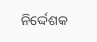ନିର୍ଦ୍ଦେଶକ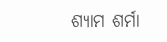ଶ୍ୟାମ ଶର୍ମା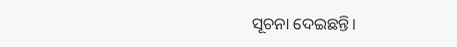ସୂଚନା ଦେଇଛନ୍ତି।